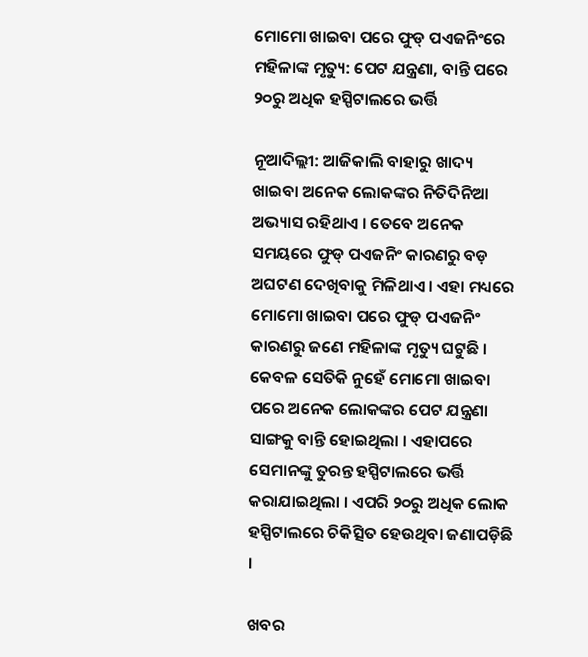ମୋମୋ ଖାଇବା ପରେ ଫୁଡ୍ ପଏଜନିଂରେ ମହିଳାଙ୍କ ମୃତ୍ୟୁ: ପେଟ ଯନ୍ତ୍ରଣା, ବାନ୍ତି ପରେ ୨୦ରୁ ଅଧିକ ହସ୍ପିଟାଲରେ ଭର୍ତ୍ତି

ନୂଆଦିଲ୍ଲୀ: ଆଜିକାଲି ବାହାରୁ ଖାଦ୍ୟ ଖାଇବା ଅନେକ ଲୋକଙ୍କର ନିତିଦିନିଆ ଅଭ୍ୟାସ ରହିଥାଏ । ତେବେ ଅନେକ ସମୟରେ ଫୁଡ୍ ପଏଜନିଂ କାରଣରୁ ବଡ଼ ଅଘଟଣ ଦେଖିବାକୁ ମିଳିଥାଏ । ଏହା ମଧ୍ୟରେ ମୋମୋ ଖାଇବା ପରେ ଫୁଡ୍ ପଏଜନିଂ କାରଣରୁ ଜଣେ ମହିଳାଙ୍କ ମୃତ୍ୟୁ ଘଟୁଛି । କେବଳ ସେତିକି ନୁହେଁ ମୋମୋ ଖାଇବା ପରେ ଅନେକ ଲୋକଙ୍କର ପେଟ ଯନ୍ତ୍ରଣା ସାଙ୍ଗକୁ ବାନ୍ତି ହୋଇଥିଲା । ଏହାପରେ ସେମାନଙ୍କୁ ତୁରନ୍ତ ହସ୍ପିଟାଲରେ ଭର୍ତ୍ତି କରାଯାଇଥିଲା । ଏପରି ୨୦ରୁ ଅଧିକ ଲୋକ ହସ୍ପିଟାଲରେ ଚିକିତ୍ସିତ ହେଉଥିବା ଜଣାପଡ଼ିଛି ।

ଖବର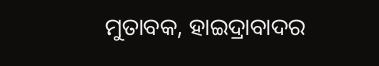ମୁତାବକ, ହାଇଦ୍ରାବାଦର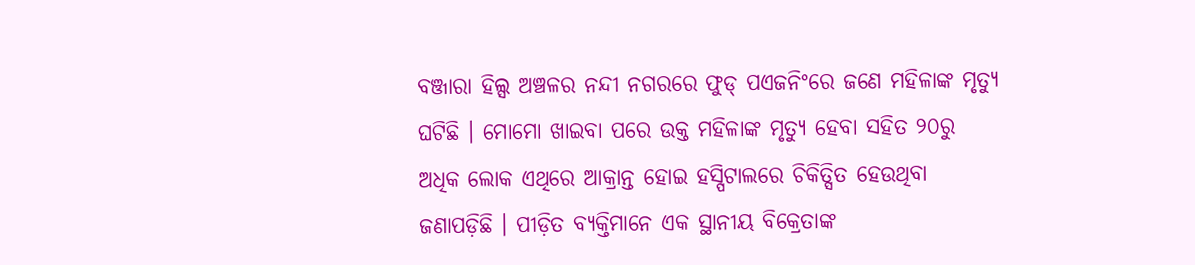ବଞ୍ଜାରା ହିଲ୍ସ ଅଞ୍ଚଳର ନନ୍ଦୀ ନଗରରେ ଫୁଡ୍ ପଏଜନିଂରେ ଜଣେ ମହିଳାଙ୍କ ମୃତ୍ୟୁ ଘଟିଛି । ମୋମୋ ଖାଇବା ପରେ ଉକ୍ତ ମହିଳାଙ୍କ ମୃତ୍ୟୁ ହେବା ସହିତ ୨୦ରୁ ଅଧିକ ଲୋକ ଏଥିରେ ଆକ୍ରାନ୍ତ ହୋଇ ହସ୍ପିଟାଲରେ ଚିକିତ୍ସିତ ହେଉଥିବା ଜଣାପଡ଼ିଛି । ପୀଡ଼ିତ ବ୍ୟକ୍ତିମାନେ ଏକ ସ୍ଥାନୀୟ ବିକ୍ରେତାଙ୍କ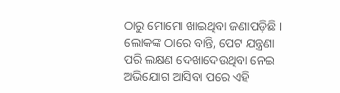ଠାରୁ ମୋମୋ ଖାଇଥିବା ଜଣାପଡ଼ିଛି । ଲୋକଙ୍କ ଠାରେ ବାନ୍ତି, ପେଟ ଯନ୍ତ୍ରଣା ପରି ଲକ୍ଷଣ ଦେଖାଦେଉଥିବା ନେଇ ଅଭିଯୋଗ ଆସିବା ପରେ ଏହି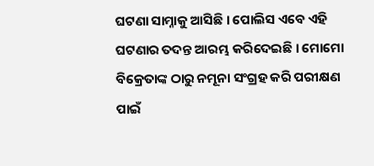ଘଟଣା ସାମ୍ନାକୁ ଆସିଛି । ପୋଲିସ ଏବେ ଏହି ଘଟଣାର ତଦନ୍ତ ଆରମ୍ଭ କରିଦେଇଛି । ମୋମୋ ବିକ୍ରେତାଙ୍କ ଠାରୁ ନମୂନା ସଂଗ୍ରହ କରି ପରୀକ୍ଷଣ ପାଇଁ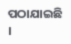ପଠାଯାଇଛି ।